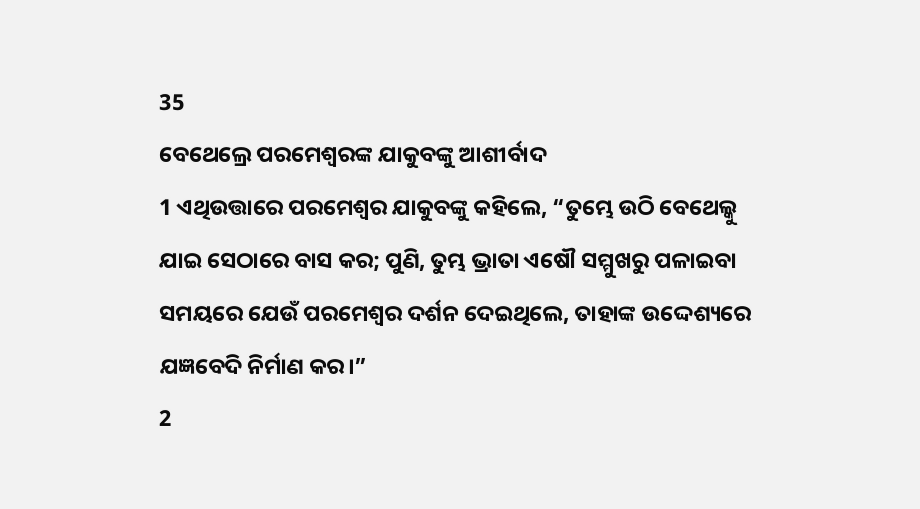35
ବେଥେଲ୍ରେ ପରମେଶ୍ୱରଙ୍କ ଯାକୁବଙ୍କୁ ଆଶୀର୍ବାଦ
1 ଏଥିଉତ୍ତାରେ ପରମେଶ୍ୱର ଯାକୁବଙ୍କୁ କହିଲେ, “ତୁମ୍ଭେ ଉଠି ବେଥେଲ୍କୁ ଯାଇ ସେଠାରେ ବାସ କର; ପୁଣି, ତୁମ୍ଭ ଭ୍ରାତା ଏଷୌ ସମ୍ମୁଖରୁ ପଳାଇବା ସମୟରେ ଯେଉଁ ପରମେଶ୍ୱର ଦର୍ଶନ ଦେଇଥିଲେ, ତାହାଙ୍କ ଉଦ୍ଦେଶ୍ୟରେ ଯଜ୍ଞବେଦି ନିର୍ମାଣ କର।”
2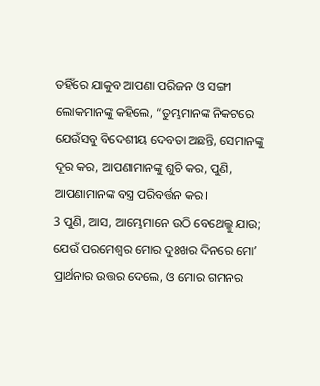ତହିଁରେ ଯାକୁବ ଆପଣା ପରିଜନ ଓ ସଙ୍ଗୀ ଲୋକମାନଙ୍କୁ କହିଲେ, “ତୁମ୍ଭମାନଙ୍କ ନିକଟରେ ଯେଉଁସବୁ ବିଦେଶୀୟ ଦେବତା ଅଛନ୍ତି, ସେମାନଙ୍କୁ ଦୂର କର, ଆପଣାମାନଙ୍କୁ ଶୁଚି କର, ପୁଣି, ଆପଣାମାନଙ୍କ ବସ୍ତ୍ର ପରିବର୍ତ୍ତନ କର।
3 ପୁଣି, ଆସ, ଆମ୍ଭେମାନେ ଉଠି ବେଥେଲ୍କୁ ଯାଉ; ଯେଉଁ ପରମେଶ୍ୱର ମୋର ଦୁଃଖର ଦିନରେ ମୋʼ ପ୍ରାର୍ଥନାର ଉତ୍ତର ଦେଲେ, ଓ ମୋର ଗମନର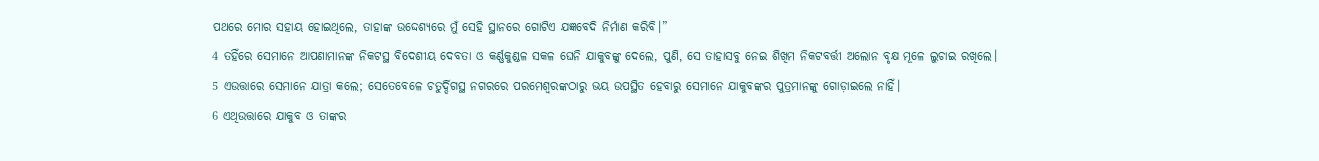ପଥରେ ମୋର ସହାୟ ହୋଇଥିଲେ, ତାହାଙ୍କ ଉଦ୍ଦେଶ୍ୟରେ ମୁଁ ସେହି ସ୍ଥାନରେ ଗୋଟିଏ ଯଜ୍ଞବେଦି ନିର୍ମାଣ କରିବି।”
4 ତହିଁରେ ସେମାନେ ଆପଣାମାନଙ୍କ ନିକଟସ୍ଥ ବିଦେଶୀୟ ଦେବତା ଓ କର୍ଣ୍ଣକୁଣ୍ଡଳ ସକଳ ଘେନି ଯାକୁବଙ୍କୁ ଦେଲେ, ପୁଣି, ସେ ତାହାସବୁ ନେଇ ଶିଖିମ ନିକଟବର୍ତ୍ତୀ ଅଲୋନ ବୃକ୍ଷ ମୂଳେ ଲୁଚାଇ ରଖିଲେ।
5 ଏଉତ୍ତାରେ ସେମାନେ ଯାତ୍ରା କଲେ; ସେତେବେଳେ ଚତୁର୍ଦ୍ଦିଗସ୍ଥ ନଗରରେ ପରମେଶ୍ୱରଙ୍କଠାରୁ ଭୟ ଉପସ୍ଥିତ ହେବାରୁ ସେମାନେ ଯାକୁବଙ୍କର ପୁତ୍ରମାନଙ୍କୁ ଗୋଡ଼ାଇଲେ ନାହିଁ।
6 ଏଥିଉତ୍ତାରେ ଯାକୁବ ଓ ତାଙ୍କର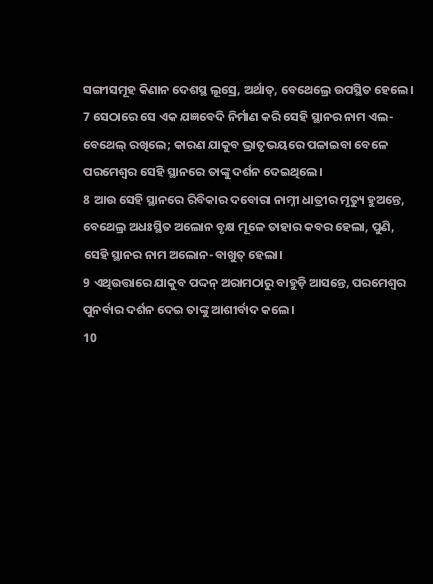ସଙ୍ଗୀସମୂହ କିଣାନ ଦେଶସ୍ଥ ଲୂସ୍ରେ, ଅର୍ଥାତ୍, ବେଥେଲ୍ରେ ଉପସ୍ଥିତ ହେଲେ।
7 ସେଠାରେ ସେ ଏକ ଯଜ୍ଞବେଦି ନିର୍ମାଣ କରି ସେହି ସ୍ଥାନର ନାମ ଏଲ-ବେଥେଲ୍ ରଖିଲେ; କାରଣ ଯାକୁବ ଭ୍ରାତୃଭୟରେ ପଳାଇବା ବେଳେ ପରମେଶ୍ୱର ସେହି ସ୍ଥାନରେ ତାଙ୍କୁ ଦର୍ଶନ ଦେଇଥିଲେ।
8 ଆଉ ସେହି ସ୍ଥାନରେ ରିବିକାର ଦବୋରା ନାମ୍ନୀ ଧାତ୍ରୀର ମୃତ୍ୟୁ ହୁଅନ୍ତେ, ବେଥେଲ୍ର ଅଧଃସ୍ଥିତ ଅଲୋନ ବୃକ୍ଷ ମୂଳେ ତାହାର କବର ହେଲା, ପୁଣି, ସେହି ସ୍ଥାନର ନାମ ଅଲୋନ-ବାଖୁତ୍ ହେଲା।
9 ଏଥିଉତ୍ତାରେ ଯାକୁବ ପଦ୍ଦନ୍ ଅରାମଠାରୁ ବାହୁଡ଼ି ଆସନ୍ତେ, ପରମେଶ୍ୱର ପୁନର୍ବାର ଦର୍ଶନ ଦେଇ ତାଙ୍କୁ ଆଶୀର୍ବାଦ କଲେ।
10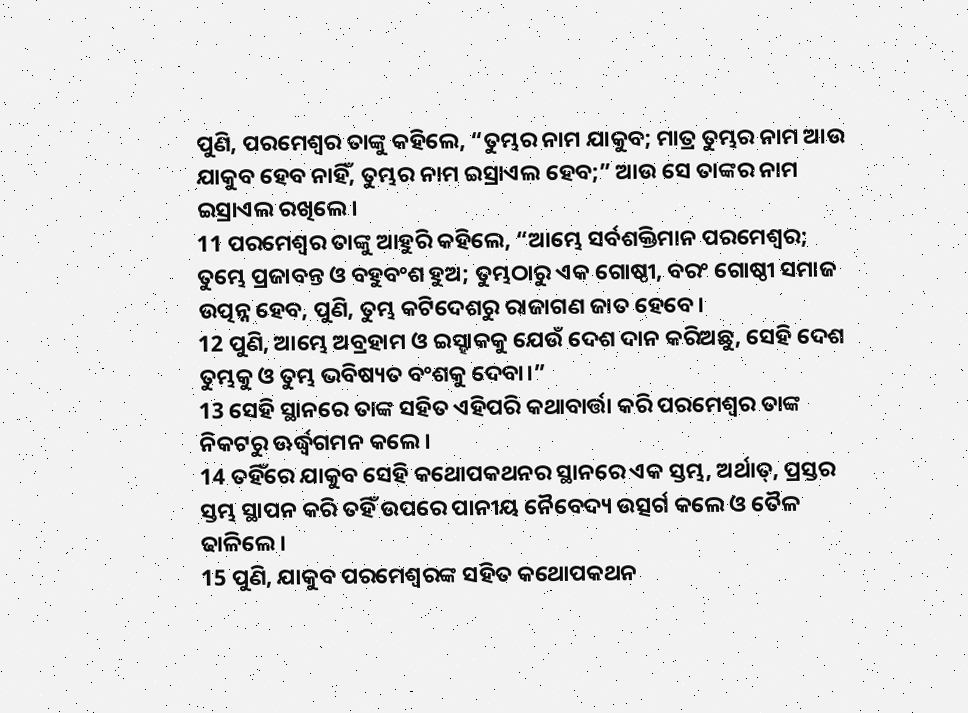ପୁଣି, ପରମେଶ୍ୱର ତାଙ୍କୁ କହିଲେ, “ତୁମ୍ଭର ନାମ ଯାକୁବ; ମାତ୍ର ତୁମ୍ଭର ନାମ ଆଉ ଯାକୁବ ହେବ ନାହିଁ, ତୁମ୍ଭର ନାମ ଇସ୍ରାଏଲ ହେବ;” ଆଉ ସେ ତାଙ୍କର ନାମ ଇସ୍ରାଏଲ ରଖିଲେ।
11 ପରମେଶ୍ୱର ତାଙ୍କୁ ଆହୁରି କହିଲେ, “ଆମ୍ଭେ ସର୍ବଶକ୍ତିମାନ ପରମେଶ୍ୱର; ତୁମ୍ଭେ ପ୍ରଜାବନ୍ତ ଓ ବହୁବଂଶ ହୁଅ; ତୁମ୍ଭଠାରୁ ଏକ ଗୋଷ୍ଠୀ, ବରଂ ଗୋଷ୍ଠୀ ସମାଜ ଉତ୍ପନ୍ନ ହେବ, ପୁଣି, ତୁମ୍ଭ କଟିଦେଶରୁ ରାଜାଗଣ ଜାତ ହେବେ।
12 ପୁଣି, ଆମ୍ଭେ ଅବ୍ରହାମ ଓ ଇସ୍ହାକକୁ ଯେଉଁ ଦେଶ ଦାନ କରିଅଛୁ, ସେହି ଦେଶ ତୁମ୍ଭକୁ ଓ ତୁମ୍ଭ ଭବିଷ୍ୟତ ବଂଶକୁ ଦେବା।”
13 ସେହି ସ୍ଥାନରେ ତାଙ୍କ ସହିତ ଏହିପରି କଥାବାର୍ତ୍ତା କରି ପରମେଶ୍ୱର ତାଙ୍କ ନିକଟରୁ ଊର୍ଦ୍ଧ୍ୱଗମନ କଲେ।
14 ତହିଁରେ ଯାକୁବ ସେହି କଥୋପକଥନର ସ୍ଥାନରେ ଏକ ସ୍ତମ୍ଭ, ଅର୍ଥାତ୍, ପ୍ରସ୍ତର ସ୍ତମ୍ଭ ସ୍ଥାପନ କରି ତହିଁ ଉପରେ ପାନୀୟ ନୈବେଦ୍ୟ ଉତ୍ସର୍ଗ କଲେ ଓ ତୈଳ ଢାଳିଲେ।
15 ପୁଣି, ଯାକୁବ ପରମେଶ୍ୱରଙ୍କ ସହିତ କଥୋପକଥନ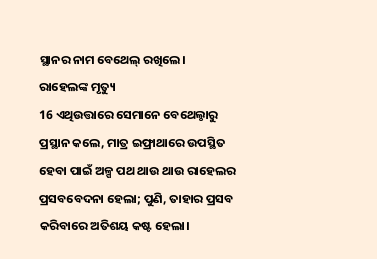ସ୍ଥାନର ନାମ ବେଥେଲ୍ ରଖିଲେ।
ରାହେଲଙ୍କ ମୃତ୍ୟୁ
16 ଏଥିଉତ୍ତାରେ ସେମାନେ ବେଥେଲ୍ଠାରୁ ପ୍ରସ୍ଥାନ କଲେ, ମାତ୍ର ଇଫ୍ରାଥାରେ ଉପସ୍ଥିତ ହେବା ପାଇଁ ଅଳ୍ପ ପଥ ଥାଉ ଥାଉ ରାହେଲର ପ୍ରସବବେଦନା ହେଲା; ପୁଣି, ତାହାର ପ୍ରସବ କରିବାରେ ଅତିଶୟ କଷ୍ଟ ହେଲା।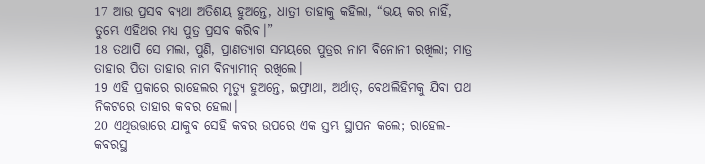17 ଆଉ ପ୍ରସବ ବ୍ୟଥା ଅତିଶୟ ହୁଅନ୍ତେ, ଧାତ୍ରୀ ତାହାକୁ କହିଲା, “ଭୟ କର ନାହିଁ, ତୁମ୍ଭେ ଏହିଥର ମଧ୍ୟ ପୁତ୍ର ପ୍ରସବ କରିବ।”
18 ତଥାପି ସେ ମଲା, ପୁଣି, ପ୍ରାଣତ୍ୟାଗ ସମୟରେ ପୁତ୍ରର ନାମ ବିନୋନୀ ରଖିଲା; ମାତ୍ର ତାହାର ପିତା ତାହାର ନାମ ବିନ୍ୟାମୀନ୍ ରଖିଲେ।
19 ଏହି ପ୍ରକାରେ ରାହେଲର ମୃତ୍ୟୁ ହୁଅନ୍ତେ, ଇଫ୍ରାଥା, ଅର୍ଥାତ୍, ବେଥଲିହିମକୁ ଯିବା ପଥ ନିକଟରେ ତାହାର କବର ହେଲା।
20 ଏଥିଉତ୍ତାରେ ଯାକୁବ ସେହି କବର ଉପରେ ଏକ ସ୍ତମ୍ଭ ସ୍ଥାପନ କଲେ; ରାହେଲ-କବରସ୍ଥ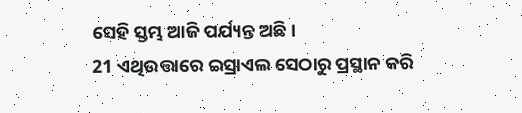ସେହି ସ୍ତମ୍ଭ ଆଜି ପର୍ଯ୍ୟନ୍ତ ଅଛି।
21 ଏଥିଉତ୍ତାରେ ଇସ୍ରାଏଲ ସେଠାରୁ ପ୍ରସ୍ଥାନ କରି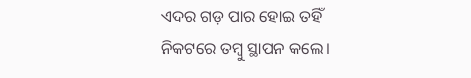ଏଦର ଗଡ଼ ପାର ହୋଇ ତହିଁ ନିକଟରେ ତମ୍ବୁ ସ୍ଥାପନ କଲେ।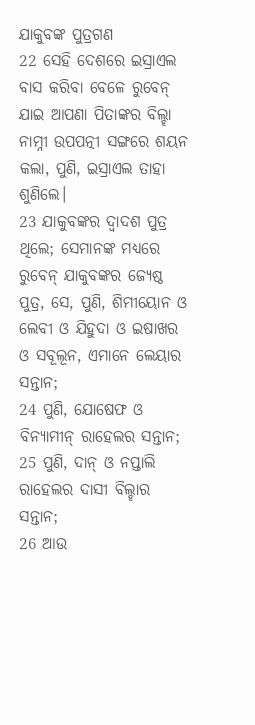ଯାକୁବଙ୍କ ପୁତ୍ରଗଣ
22 ସେହି ଦେଶରେ ଇସ୍ରାଏଲ ବାସ କରିବା ବେଳେ ରୁବେନ୍ ଯାଇ ଆପଣା ପିତାଙ୍କର ବିଲ୍ହା ନାମ୍ନୀ ଉପପତ୍ନୀ ସଙ୍ଗରେ ଶୟନ କଲା, ପୁଣି, ଇସ୍ରାଏଲ ତାହା ଶୁଣିଲେ।
23 ଯାକୁବଙ୍କର ଦ୍ୱାଦଶ ପୁତ୍ର ଥିଲେ; ସେମାନଙ୍କ ମଧ୍ୟରେ ରୁବେନ୍ ଯାକୁବଙ୍କର ଜ୍ୟେଷ୍ଠ ପୁତ୍ର, ସେ, ପୁଣି, ଶିମୀୟୋନ ଓ ଲେବୀ ଓ ଯିହୁଦା ଓ ଇଷାଖର ଓ ସବୂଲୂନ, ଏମାନେ ଲେୟାର ସନ୍ତାନ;
24 ପୁଣି, ଯୋଷେଫ ଓ ବିନ୍ୟାମୀନ୍ ରାହେଲର ସନ୍ତାନ;
25 ପୁଣି, ଦାନ୍ ଓ ନପ୍ତାଲି ରାହେଲର ଦାସୀ ବିଲ୍ହାର ସନ୍ତାନ;
26 ଆଉ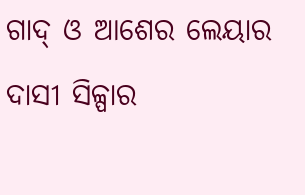ଗାଦ୍ ଓ ଆଶେର ଲେୟାର ଦାସୀ ସିଳ୍ପାର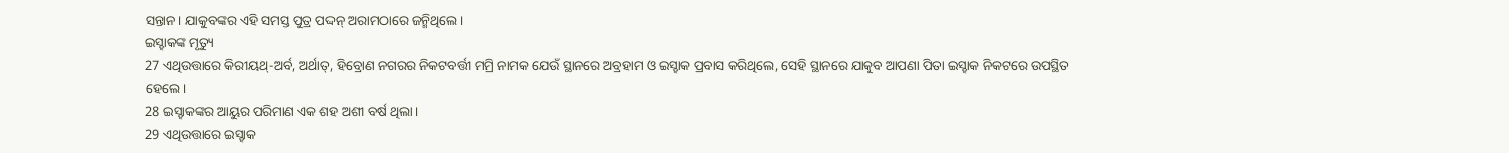ସନ୍ତାନ। ଯାକୁବଙ୍କର ଏହି ସମସ୍ତ ପୁତ୍ର ପଦ୍ଦନ୍ ଅରାମଠାରେ ଜନ୍ମିଥିଲେ।
ଇସ୍ହାକଙ୍କ ମୃତ୍ୟୁ
27 ଏଥିଉତ୍ତାରେ କିରୀୟଥ୍-ଅର୍ବ, ଅର୍ଥାତ୍, ହିବ୍ରୋଣ ନଗରର ନିକଟବର୍ତ୍ତୀ ମମ୍ରି ନାମକ ଯେଉଁ ସ୍ଥାନରେ ଅବ୍ରହାମ ଓ ଇସ୍ହାକ ପ୍ରବାସ କରିଥିଲେ, ସେହି ସ୍ଥାନରେ ଯାକୁବ ଆପଣା ପିତା ଇସ୍ହାକ ନିକଟରେ ଉପସ୍ଥିତ ହେଲେ।
28 ଇସ୍ହାକଙ୍କର ଆୟୁର ପରିମାଣ ଏକ ଶହ ଅଶୀ ବର୍ଷ ଥିଲା।
29 ଏଥିଉତ୍ତାରେ ଇସ୍ହାକ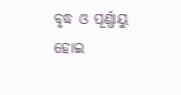ବୃଦ୍ଧ ଓ ପୂର୍ଣ୍ଣାୟୁ ହୋଇ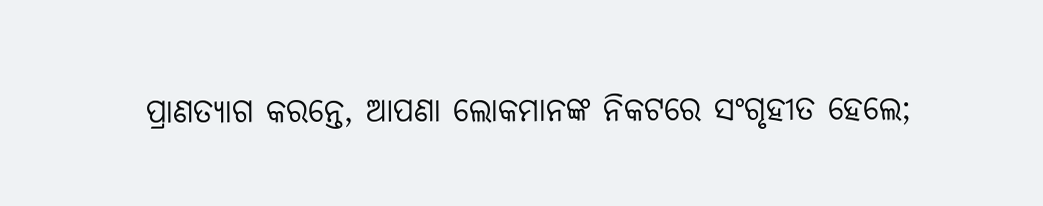ପ୍ରାଣତ୍ୟାଗ କରନ୍ତେ, ଆପଣା ଲୋକମାନଙ୍କ ନିକଟରେ ସଂଗୃହୀତ ହେଲେ;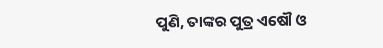ପୁଣି, ତାଙ୍କର ପୁତ୍ର ଏଷୌ ଓ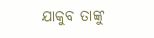ଯାକୁବ ତାଙ୍କୁ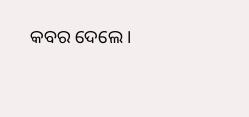କବର ଦେଲେ।